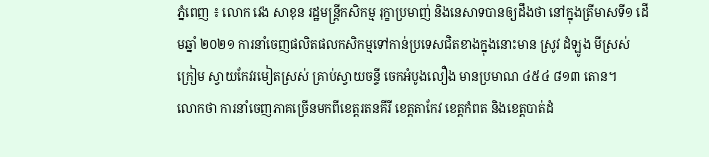ភ្នំពេញ ៖ លោក វេង សាខុន រដ្ឋមន្រ្តីកសិកម្ម រុក្ខាប្រមាញ់ និងនេសាទបានឲ្យដឹងថា នៅក្នុងត្រីមាសទី១ ដើមឆ្នាំ ២០២១ ការនាំចេញផលិតផលកសិកម្មទៅកាន់ប្រទេសជិតខាងក្នុងនោះមាន ស្រូវ ដំឡូង មីស្រស់ ក្រៀម ស្វាយកែវរមៀតស្រស់ គ្រាប់ស្វាយចន្ទី ចេកអំបូងលឿង មានប្រមាណ ៤៥៤ ៨១៣ តោន។
លោកថា ការនាំចេញភាគច្រើនមកពីខេត្តរតនគីរី ខេត្តតាកែវ ខេត្តកំពត និងខេត្តបាត់ដំ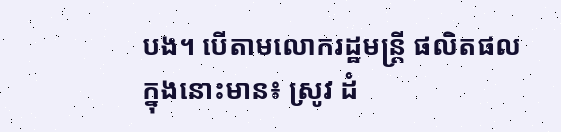បង។ បើតាមលោករដ្ឋមន្រ្តី ផលិតផលក្នុងនោះមាន៖ ស្រូវ ដំ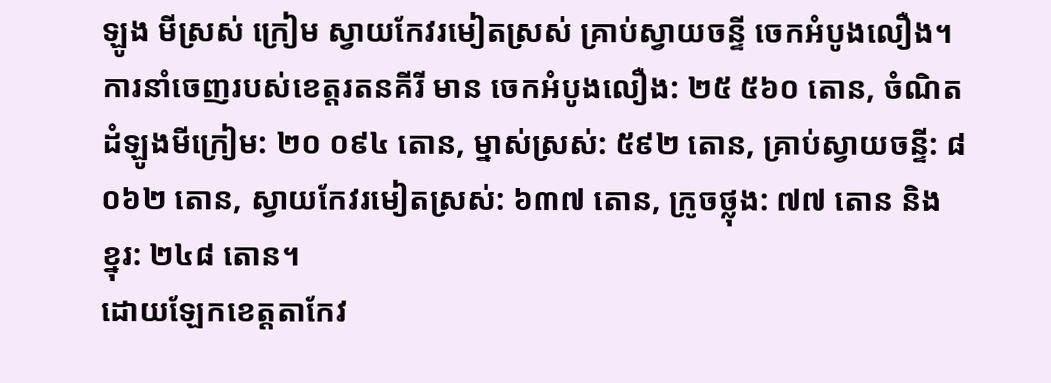ឡូង មីស្រស់ ក្រៀម ស្វាយកែវរមៀតស្រស់ គ្រាប់ស្វាយចន្ទី ចេកអំបូងលឿង។
ការនាំចេញរបស់ខេត្តរតនគីរី មាន ចេកអំបូងលឿង: ២៥ ៥៦០ តោន, ចំណិតដំឡូងមីក្រៀម: ២០ ០៩៤ តោន, ម្នាស់ស្រស់: ៥៩២ តោន, គ្រាប់ស្វាយចន្ទី: ៨ ០៦២ តោន, ស្វាយកែវរមៀតស្រស់: ៦៣៧ តោន, ក្រូចថ្លុង: ៧៧ តោន និង ខ្នុរ: ២៤៨ តោន។
ដោយឡែកខេត្តតាកែវ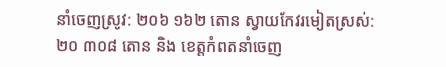នាំចេញស្រូវ: ២០៦ ១៦២ តោន ស្វាយកែវរមៀតស្រស់: ២០ ៣០៨ តោន និង ខេត្តកំពតនាំចេញ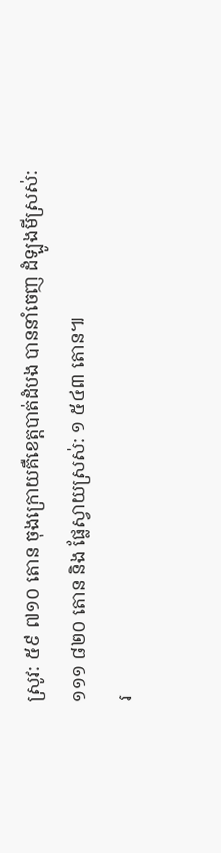ស្រូវ: ៥៩ ៧១០ តោន ចុងក្រោយគឺខេត្តបាត់ដំបង បាននាំចេញ ដំឡូងមីស្រស់: ១១១ ៨២០ តោន និង ផ្លែស្វាយស្រស់: ១ ៥៤៣ តោន៕
រ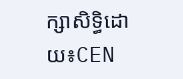ក្សាសិទ្ធិដោយ៖CEN